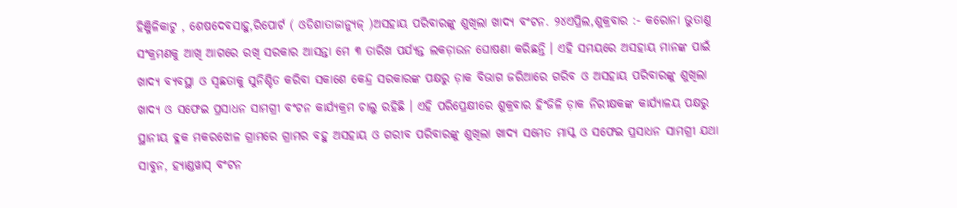ହିଞ୍ଜିଳିକାଟୁ , ଶେଷଦେବସାହୁ,ରିପୋର୍ଟ ( ଓଡିଶାତାଜାନ୍ୟୁଜ୍ )ଅସହାୟ ପରିବାରଙ୍କୁ ଶୁଖିଲା ଖାଦ୍ୟ ବଂଟନ. ୨୪ଏପ୍ରିଲ,ଶୁକ୍ରବାର :- କରୋନା ଭୁତାଣୁ ସଂକ୍ରମଣକୁ ଆଖି ଆଗରେ ରଖି ସରକାର ଆସନ୍ତା ମେ ୩ ତାରିଖ ପର୍ଯ୍ୟନ୍ତ ଲକଡ଼ାଉନ ଘୋଷଣା କରିଛନ୍ତି । ଏହି ସମୟରେ ଅସହାୟ ମାନଙ୍କ ପାଇଁ ଖାଦ୍ୟ ବ୍ୟବସ୍ଥା ଓ ସ୍ୱଛତାକୁ ସୁନିଶ୍ଚିତ କରିବା ସକାଶେ କେନ୍ଦ୍ର ସରକାରଙ୍କ ପକ୍ଷରୁ ଡ଼ାକ ବିଭାଗ ଜରିଆରେ ଗରିବ ଓ ଅସହାୟ ପରିବାରଙ୍କୁ ଶୁଖିଲା ଖାଦ୍ୟ ଓ ସଫେଇ ପ୍ରସାଧନ ସାମଗ୍ରୀ ବଂଟନ କାର୍ଯ୍ୟକ୍ରମ ଚାଲୁ ରହିଛି । ଏହି ପରିପ୍ରେକ୍ଷୀରେ ଶୁକ୍ରବାର ହିଂଜିଳି ଡ଼ାକ ନିରୀକ୍ଷକଙ୍କ କାର୍ଯ୍ୟାଳୟ ପକ୍ଷରୁ ସ୍ଥାନୀୟ ବ୍ଳକ ମକରଝୋଳ ଗ୍ରାମରେ ଗ୍ରାମର ବହୁ ଅସହାୟ ଓ ଗରୀବ ପରିବାରଙ୍କୁ ଶୁଖିଲା ଖାଦ୍ୟ ସମେତ ମାସ୍କ ଓ ସଫେଇ ପ୍ରସାଧନ ସାମଗ୍ରୀ ଯଥା ସାବୁନ, ହ୍ୟାଣ୍ଡୱାସ୍ ବଂଟନ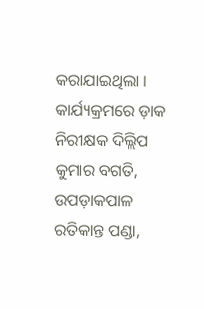କରାଯାଇଥିଲା । କାର୍ଯ୍ୟକ୍ରମରେ ଡ଼ାକ ନିରୀକ୍ଷକ ଦିଲ୍ଲିପ କୁମାର ବଗତି, ଉପଡ଼ାକପାଳ ରତିକାନ୍ତ ପଣ୍ଡା,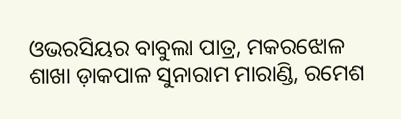ଓଭରସିୟର ବାବୁଲା ପାତ୍ର, ମକରଝୋଳ ଶାଖା ଡ଼ାକପାଳ ସୁନାରାମ ମାରାଣ୍ଡି, ରମେଶ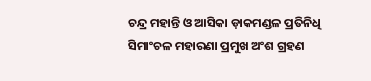ଚନ୍ଦ୍ର ମହାନ୍ତି ଓ ଆସିକା ଡ଼ାକମଣ୍ଡଳ ପ୍ରତିନିଧି ସିମାଂଚଳ ମହାରଣା ପ୍ରମୁଖ ଅଂଶ ଗ୍ରହଣ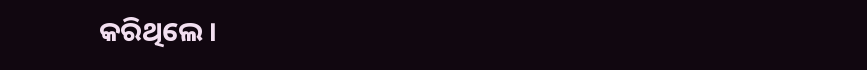କରିଥିଲେ ।